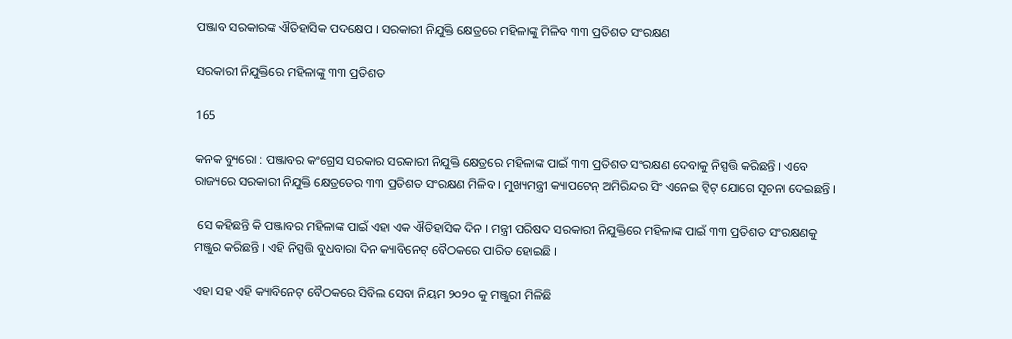ପଞ୍ଜାବ ସରକାରଙ୍କ ଐତିହାସିକ ପଦକ୍ଷେପ । ସରକାରୀ ନିଯୁକ୍ତି କ୍ଷେତ୍ରରେ ମହିଳାଙ୍କୁ ମିଳିବ ୩୩ ପ୍ରତିଶତ ସଂରକ୍ଷଣ

ସରକାରୀ ନିଯୁକ୍ତିରେ ମହିଳାଙ୍କୁ ୩୩ ପ୍ରତିଶତ

165

କନକ ବ୍ୟୁରୋ : ପଞ୍ଜାବର କଂଗ୍ରେସ ସରକାର ସରକାରୀ ନିଯୁକ୍ତି କ୍ଷେତ୍ରରେ ମହିଳାଙ୍କ ପାଇଁ ୩୩ ପ୍ରତିଶତ ସଂରକ୍ଷଣ ଦେବାକୁ ନିସ୍ପତ୍ତି କରିଛନ୍ତି । ଏବେ ରାଜ୍ୟରେ ସରକାରୀ ନିଯୁକ୍ତି କ୍ଷେତ୍ରତେର ୩୩ ପ୍ରତିଶତ ସଂରକ୍ଷଣ ମିଳିବ । ମୁଖ୍ୟମନ୍ତ୍ରୀ କ୍ୟାପଟେନ୍ ଅମିରିନ୍ଦର ସିଂ ଏନେଇ ଟ୍ୱିଟ୍ ଯୋଗେ ସୂଚନା ଦେଇଛନ୍ତି ।

 ସେ କହିଛନ୍ତି କି ପଞ୍ଜାବର ମହିଳାଙ୍କ ପାଇଁ ଏହା ଏକ ଐତିହାସିକ ଦିନ । ମନ୍ତ୍ରୀ ପରିଷଦ ସରକାରୀ ନିଯୁକ୍ତିରେ ମହିଳାଙ୍କ ପାଇଁ ୩୩ ପ୍ରତିଶତ ସଂରକ୍ଷଣକୁ ମଞ୍ଜୁର କରିଛନ୍ତି । ଏହି ନିସ୍ପତ୍ତି ବୁଧବାରା ଦିନ କ୍ୟାବିନେଟ୍ ବୈଠକରେ ପାରିତ ହୋଇଛି ।

ଏହା ସହ ଏହି କ୍ୟାବିନେଟ୍ ବୈଠକରେ ସିବିଲ ସେବା ନିୟମ ୨୦୨୦ କୁ ମଞ୍ଜୁରୀ ମିଳିଛି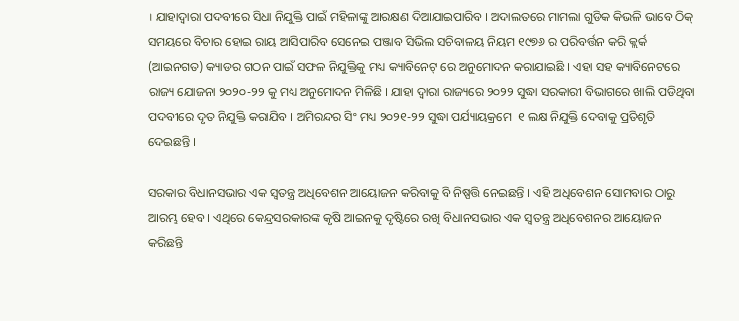। ଯାହାଦ୍ୱାରା ପଦବୀରେ ସିଧା ନିଯୁକ୍ତି ପାଇଁ ମହିଳାଙ୍କୁ ଆରକ୍ଷଣ ଦିଆଯାଇପାରିବ । ଅଦାଲତରେ ମାମଲା ଗୁଡିକ କିଭଳି ଭାବେ ଠିକ୍ ସମୟରେ ବିଚାର ହୋଇ ରାୟ ଆସିପାରିବ ସେନେଇ ପଞ୍ଜାବ ସିଭିଲ ସଚିବାଳୟ ନିୟମ ୧୯୭୬ ର ପରିବର୍ତ୍ତନ କରି କ୍ଲର୍କ (ଆଇନଗତ) କ୍ୟାଡର ଗଠନ ପାଇଁ ସଫଳ ନିଯୁକ୍ତିକୁ ମଧ୍ୟ କ୍ୟାବିନେଟ୍ ରେ ଅନୁମୋଦନ କରାଯାଇଛି । ଏହା ସହ କ୍ୟାବିନେଟରେ ରାଜ୍ୟ ଯୋଜନା ୨୦୨୦-୨୨ କୁ ମଧ୍ୟ ଅନୁମୋଦନ ମିଳିଛି । ଯାହା ଦ୍ୱାରା ରାଜ୍ୟରେ ୨୦୨୨ ସୁଦ୍ଧା ସରକାରୀ ବିଭାଗରେ ଖାଲି ପଡିଥିବା ପଦବୀରେ ଦୃତ ନିଯୁକ୍ତି କରାଯିବ । ଅମିରନ୍ଦର ସିଂ ମଧ୍ୟ ୨୦୨୧-୨୨ ସୁଦ୍ଧା ପର୍ଯ୍ୟାୟକ୍ରମେ  ୧ ଲକ୍ଷ ନିଯୁକ୍ତି ଦେବାକୁ ପ୍ରତିଶୃତି ଦେଇଛନ୍ତି ।

ସରକାର ବିଧାନସଭାର ଏକ ସ୍ୱତନ୍ତ୍ର ଅଧିବେଶନ ଆୟୋଜନ କରିବାକୁ ବି ନିଷ୍ପତ୍ତି ନେଇଛନ୍ତି । ଏହି ଅଧିବେଶନ ସୋମବାର ଠାରୁ ଆରମ୍ଭ ହେବ । ଏଥିରେ କେନ୍ଦ୍ରସରକାରଙ୍କ କୃଷି ଆଇନକୁ ଦୃଷ୍ଟିରେ ରଖି ବିଧାନସଭାର ଏକ ସ୍ୱତନ୍ତ୍ର ଅଧିବେଶନର ଆୟୋଜନ କରିଛନ୍ତି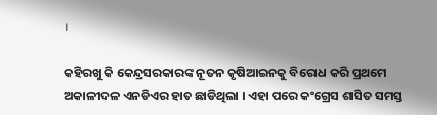।

କହିରଖୁ କି କେନ୍ଦ୍ରସରକାରଙ୍କ ନୂତନ କୃଷିଆଇନକୁ ବିରୋଧ କରି ପ୍ରଥମେ ଅକାଳୀଦଳ ଏନଡିଏର ହାତ ଛାଡିଥିଲା । ଏହା ପରେ କଂଗ୍ରେସ ଶାସିତ ସମସ୍ତ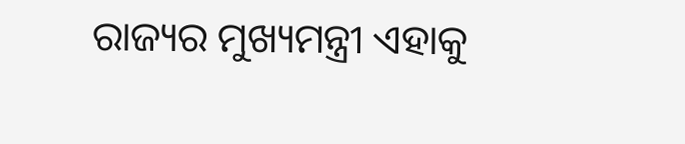ରାଜ୍ୟର ମୁଖ୍ୟମନ୍ତ୍ରୀ ଏହାକୁ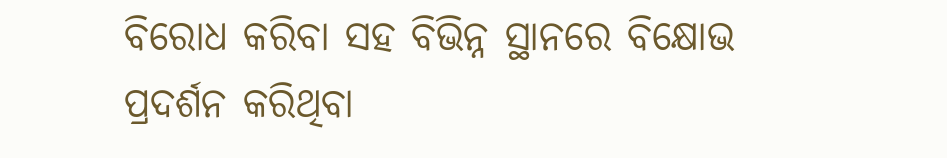ବିରୋଧ କରିବା ସହ ବିଭିନ୍ନ ସ୍ଥାନରେ ବିକ୍ଷୋଭ ପ୍ରଦର୍ଶନ କରିଥିବା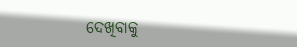ଦେଖିବାକୁ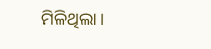ମିଳିଥିଲା ।